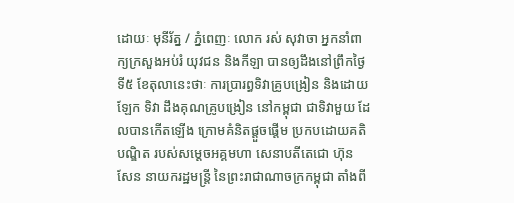ដោយៈ មុនីរ័ត្ន / ភ្នំពេញៈ លោក រស់ សុវាចា អ្នកនាំពាក្យក្រសួងអប់រំ យុវជន និងកីឡា បានឲ្យដឹងនៅព្រឹកថ្ងៃទី៥ ខែតុលានេះថាៈ ការប្រារព្ធទិវាគ្រូបង្រៀន និងដោយឡែក ទិវា ដឹងគុណគ្រូបង្រៀន នៅកម្ពុជា ជាទិវាមួយ ដែលបានកើតឡើង ក្រោមគំនិតផ្តួចផ្តើម ប្រកបដោយគតិបណ្ឌិត របស់សម្តេចអគ្គមហា សេនាបតីតេជោ ហ៊ុន សែន នាយករដ្ឋមន្ត្រី នៃព្រះរាជាណាចក្រកម្ពុជា តាំងពី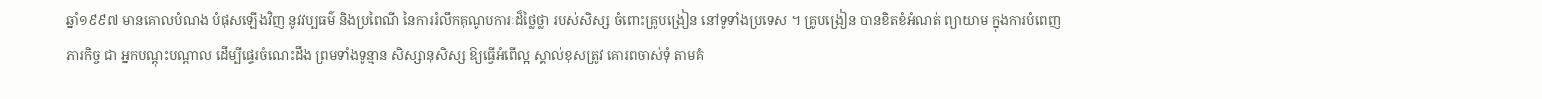ឆ្នាំ១៩៩៧ មានគោលបំណង បំផុសឡើងវិញ នូវវប្បធម៌ និងប្រពៃណី នៃការរំលឹកគុណូបការៈដ៏ថ្លៃថ្លា របស់សិស្ស ចំពោះគ្រូបង្រៀន នៅទូទាំងប្រទេស ។ គ្រូបង្រៀន បានខិតខំអំណត់ ព្យាយាម ក្នុងការបំពេញភារកិច្ច ជា អ្នកបណ្តុះបណ្តាល ដើម្បីផ្ទេរចំណេះដឹង ព្រមទាំងទូន្មាន សិស្សានុសិស្ស ឱ្យធ្វើអំពើល្អ ស្គាល់ខុសត្រូវ គោរពចាស់ទុំ តាមគំ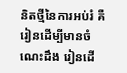និតថ្មីនៃការអប់រំ គឺរៀនដើម្បីមានចំណេះដឹង រៀនដើ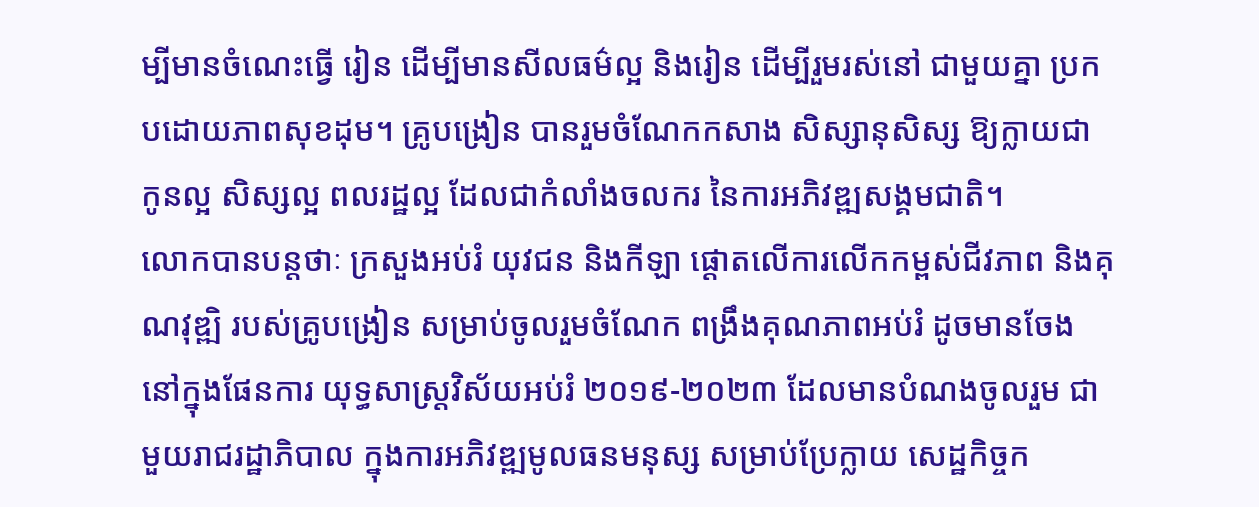ម្បីមានចំណេះធ្វើ រៀន ដើម្បីមានសីលធម៌ល្អ និងរៀន ដើម្បីរួមរស់នៅ ជាមួយគ្នា ប្រកបដោយភាពសុខដុម។ គ្រូបង្រៀន បានរួមចំណែកកសាង សិស្សានុសិស្ស ឱ្យក្លាយជា កូនល្អ សិស្សល្អ ពលរដ្ឋល្អ ដែលជាកំលាំងចលករ នៃការអភិវឌ្ឍសង្គមជាតិ។
លោកបានបន្តថាៈ ក្រសួងអប់រំ យុវជន និងកីឡា ផ្តោតលើការលើកកម្ពស់ជីវភាព និងគុណវុឌ្ឍិ របស់គ្រូបង្រៀន សម្រាប់ចូលរួមចំណែក ពង្រឹងគុណភាពអប់រំ ដូចមានចែង នៅក្នុងផែនការ យុទ្ធសាស្ត្រវិស័យអប់រំ ២០១៩-២០២៣ ដែលមានបំណងចូលរួម ជាមួយរាជរដ្ឋាភិបាល ក្នុងការអភិវឌ្ឍមូលធនមនុស្ស សម្រាប់ប្រែក្លាយ សេដ្ឋកិច្ចក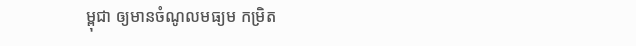ម្ពុជា ឲ្យមានចំណូលមធ្យម កម្រិត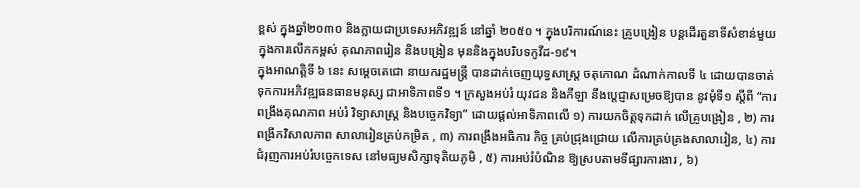ខ្ពស់ ក្នុងឆ្នាំ២០៣០ និងក្លាយជាប្រទេសអភិវឌ្ឍន៍ នៅឆ្នាំ ២០៥០ ។ ក្នុងបរិការណ៍នេះ គ្រូបង្រៀន បន្តដើរតួនាទីសំខាន់មួយ ក្នុងការលើកកម្ពស់ គុណភាពរៀន និងបង្រៀន មុននិងក្នុងបរិបទកូវីដ-១៩។
ក្នុងអាណត្តិទី ៦ នេះ សម្ដេចតេជោ នាយករដ្ឋមន្ត្រី បានដាក់ចេញយុទ្ធសាស្ត្រ ចតុកោណ ដំណាក់កាលទី ៤ ដោយបានចាត់ទុកការអភិវឌ្ឍធនធានមនុស្ស ជាអាទិភាពទី១ ។ ក្រសួងអប់រំ យុវជន និងកីឡា នឹងប្ដេជ្ញាសម្រេចឱ្យបាន នូវមុំទី១ ស្ដីពី “ការពង្រឹងគុណភាព អប់រំ វិទ្យាសាស្ត្រ និងបច្ចេកវិទ្យា” ដោយផ្ដល់អាទិភាពលើ ១) ការយកចិត្តទុកដាក់ លើគ្រូបង្រៀន , ២) ការពង្រីកវិសាលភាព សាលារៀនគ្រប់កម្រិត , ៣) ការពង្រឹងអធិការ កិច្ច គ្រប់ជ្រុងជ្រោយ លើការគ្រប់គ្រងសាលារៀន, ៤) ការជំរុញការអប់រំបច្ចេកទេស នៅមធ្យមសិក្សាទុតិយភូមិ , ៥) ការអប់រំបំណិន ឱ្យស្របតាមទីផ្សារការងារ , ៦)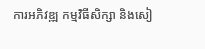ការអភិវឌ្ឍ កម្មវិធីសិក្សា និងសៀ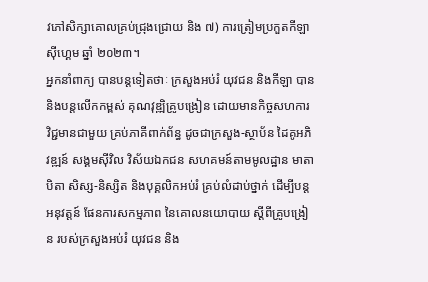វភៅសិក្សាគោលគ្រប់ជ្រុងជ្រោយ និង ៧) ការត្រៀមប្រកួតកីឡា ស៊ីហ្គេម ឆ្នាំ ២០២៣។
អ្នកនាំពាក្យ បានបន្តទៀតថាៈ ក្រសួងអប់រំ យុវជន និងកីឡា បាននិងបន្តលើកកម្ពស់ គុណវុឌ្ឍិគ្រូបង្រៀន ដោយមានកិច្ចសហការ វិជ្ជមានជាមួយ គ្រប់ភាគីពាក់ព័ន្ធ ដូចជាក្រសួង-ស្ថាប័ន ដៃគូអភិវឌ្ឍន៍ សង្គមសុីវិល វិស័យឯកជន សហគមន៍តាមមូលដ្ឋាន មាតាបិតា សិស្ស-និស្សិត និងបុគ្គលិកអប់រំ គ្រប់លំដាប់ថ្នាក់ ដើម្បីបន្តអនុវត្តន៍ ផែនការសកម្មភាព នៃគោលនយោបាយ ស្តីពីគ្រូបង្រៀន របស់ក្រសួងអប់រំ យុវជន និង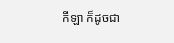កីឡា ក៏ដូចជា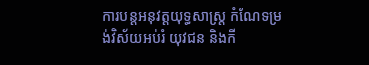ការបន្តអនុវត្តយុទ្ធសាស្ត្រ កំណែទម្រង់វិស័យអប់រំ យុវជន និងកី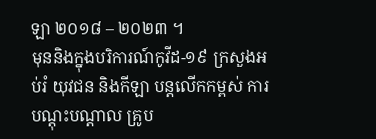ឡា ២០១៨ – ២០២៣ ។
មុននិងក្នុងបរិការណ៍កូវីដ-១៩ ក្រសួងអប់រំ យុវជន និងកីឡា បន្តលើកកម្ពស់ ការបណ្តុះបណ្តាល គ្រូប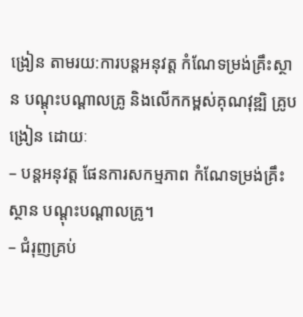ង្រៀន តាមរយ:ការបន្តអនុវត្ត កំណែទម្រង់គ្រឹះស្ថាន បណ្តុះបណ្តាលគ្រូ និងលើកកម្ពស់គុណវុឌ្ឍិ គ្រូបង្រៀន ដោយៈ
– បន្តអនុវត្ត ផែនការសកម្មភាព កំណែទម្រង់គ្រឹះស្ថាន បណ្តុះបណ្តាលគ្រូ។
– ជំរុញគ្រប់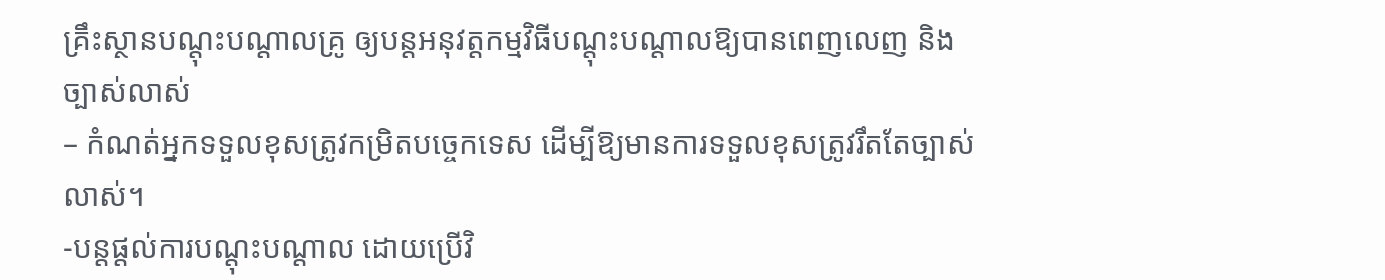គ្រឹះស្ថានបណ្តុះបណ្តាលគ្រូ ឲ្យបន្តអនុវត្តកម្មវិធីបណ្តុះបណ្តាលឱ្យបានពេញលេញ និងច្បាស់លាស់
– កំណត់អ្នកទទួលខុសត្រូវកម្រិតបច្ចេកទេស ដើម្បីឱ្យមានការទទួលខុសត្រូវរឹតតែច្បាស់លាស់។
-បន្តផ្តល់ការបណ្តុះបណ្តាល ដោយប្រើវិ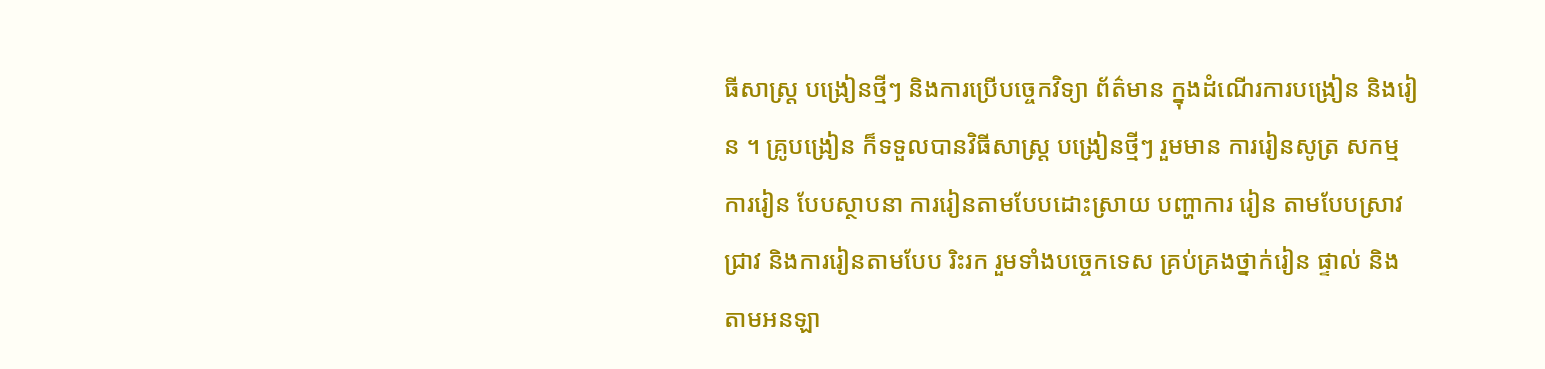ធីសាស្ត្រ បង្រៀនថ្មីៗ និងការប្រើបច្ចេកវិទ្យា ព័ត៌មាន ក្នុងដំណើរការបង្រៀន និងរៀន ។ គ្រូបង្រៀន ក៏ទទួលបានវិធីសាស្ត្រ បង្រៀនថ្មីៗ រួមមាន ការរៀនសូត្រ សកម្មការរៀន បែបស្ថាបនា ការរៀនតាមបែបដោះស្រាយ បញ្ហាការ រៀន តាមបែបស្រាវជ្រាវ និងការរៀនតាមបែប រិះរក រួមទាំងបច្ចេកទេស គ្រប់គ្រងថ្នាក់រៀន ផ្ទាល់ និងតាមអនឡា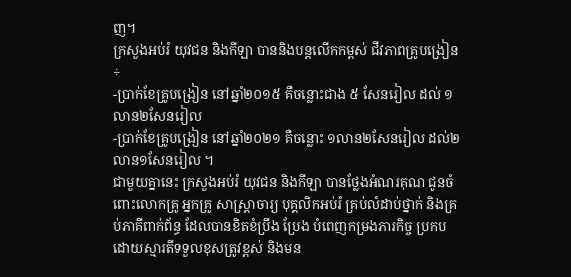ញ។
ក្រសួងអប់រំ យុវជន និងកីឡា បាននិងបន្តលើកកម្ពស់ ជីវភាពគ្រូបង្រៀន÷
-ប្រាក់ខែគ្រូបង្រៀន នៅឆ្នាំ២០១៥ គឺចន្លោះជាង ៥ សែនរៀល ដល់ ១លាន២សែនរៀល
-ប្រាក់ខែគ្រូបង្រៀន នៅឆ្នាំ២០២១ គឺចន្លោះ ១លាន២សែនរៀល ដល់២លាន១សែនរៀល ។
ជាមួយគ្នានេះ ក្រសួងអប់រំ យុវជន និងកីឡា បានថ្លែងអំណរគុណ ជូនចំពោះលោកគ្រូ អ្នកគ្រូ សាស្ត្រាចារ្យ បុគ្គលិកអប់រំ គ្រប់លំដាប់ថ្នាក់ និងគ្រប់ភាគីពាក់ព័ន្ធ ដែលបានខិតខំប្រឹង ប្រែង បំពេញកម្រងភារកិច្ច ប្រកបដោយស្មារតីទទួលខុសត្រូវខ្ពស់ និងមន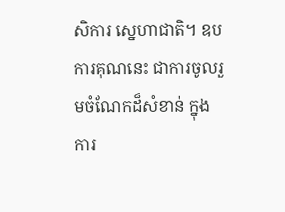សិការ ស្នេហាជាតិ។ ឧបការគុណនេះ ជាការចូលរួមចំណែកដ៏សំខាន់ ក្នុងការ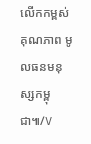លើកកម្ពស់ គុណភាព មូលធនមនុស្សកម្ពុជា៕/V